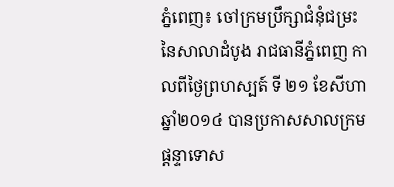ភ្នំពេញ៖ ចៅក្រមប្រឹក្សាជំនុំជម្រះ នៃសាលាដំបូង រាជធានីភ្នំពេញ កាលពីថ្ងៃព្រហស្បត៍ ទី ២១ ខែសីហា ឆ្នាំ២០១៤ បានប្រកាសសាលក្រម ផ្តន្ទាទោស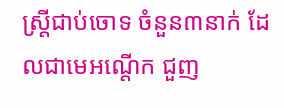ស្ត្រីជាប់ចោទ ចំនួន៣នាក់ ដែលជាមេអណ្តើក ជួញ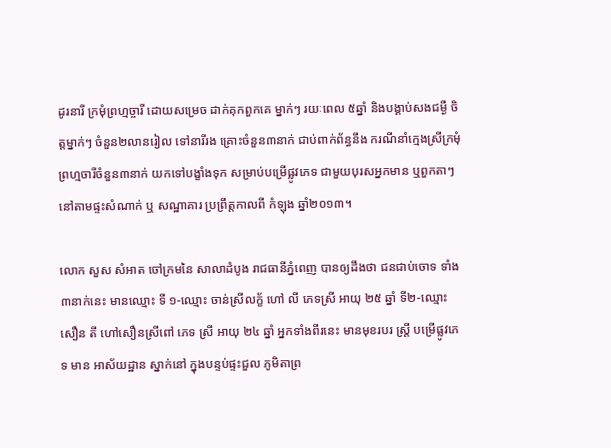ដូរនារី ក្រមុំព្រហ្មច្ចារី ដោយសម្រេច ដាក់គុកពួកគេ ម្នាក់ៗ រយៈពេល ៥ឆ្នាំ និងបង្គាប់សងជម្ងឺ ចិត្តម្នាក់ៗ ចំនួន២លានរៀល ទៅនារីរង គ្រោះចំនួន៣នាក់ ជាប់ពាក់ព័ន្ធនឹង ករណីនាំក្មេងស្រីក្រមុំ ព្រហ្មចារីចំនួន៣នាក់ យកទៅបង្ខាំងទុក សម្រាប់បម្រើផ្លូវភេទ ជាមួយបុរសអ្នកមាន ឬពួកតាៗ នៅតាមផ្ទះសំណាក់ ឬ សណ្ឋាគារ ប្រព្រឹត្តកាលពី កំឡុង ឆ្នាំ២០១៣។

លោក សួស សំអាត ចៅក្រមនៃ សាលាដំបូង រាជធានីភ្នំពេញ បានឲ្យដឹងថា ជនជាប់ចោទ ទាំង៣នាក់នេះ មានឈ្មោះ ទី ១-ឈ្មោះ ចាន់ស្រីលក្ខ័ ហៅ លី ភេទស្រី អាយុ ២៥ ឆ្នាំ ទី២-ឈ្មោះ សឿន តី ហៅសឿនស្រីពៅ ភេទ ស្រី អាយុ ២៤ ឆ្នាំ អ្នកទាំងពីរនេះ មានមុខរបរ ស្រ្តី បម្រើផ្លូវភេទ មាន អាស័យដ្ឋាន ស្នាក់នៅ ក្នុងបន្ទប់ផ្ទះជួល ភូមិតាព្រ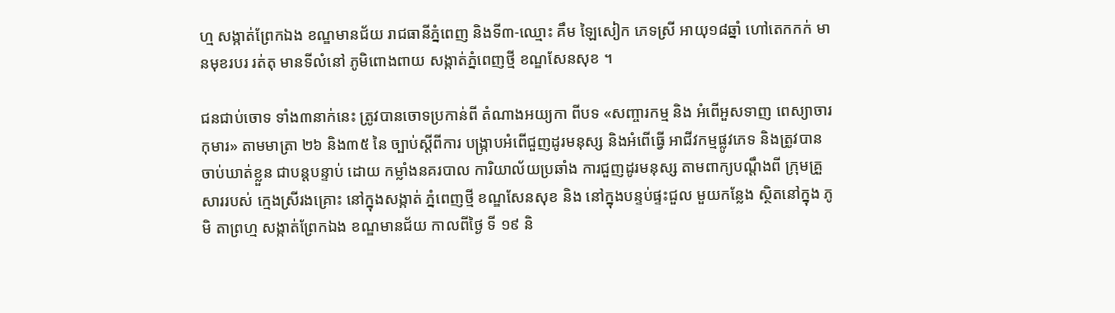ហ្ម សង្កាត់ព្រែកឯង ខណ្ឌមានជ័យ រាជធានីភ្នំពេញ និងទី៣-ឈ្មោះ គឹម ឡៃសៀក ភេទស្រី អាយុ១៨ឆ្នាំ ហៅតេកកក់ មានមុខរបរ រត់តុ មានទីលំនៅ ភូមិពោងពាយ សង្កាត់ភ្នំពេញថ្មី ខណ្ឌសែនសុខ ។

ជនជាប់ចោទ ទាំង៣នាក់នេះ ត្រូវបានចោទប្រកាន់ពី តំណាងអយ្យកា ពីបទ «សញ្ចារកម្ម និង អំពើអួសទាញ ពេស្យាចារកុមារ» តាមមាត្រា ២៦ និង៣៥ នៃ ច្បាប់ស្តីពីការ បង្ក្រាបអំពើជួញដូរមនុស្ស និងអំពើធ្វើ អាជីវកម្មផ្លូវភេទ និងត្រូវបាន ចាប់ឃាត់ខ្លួន ជាបន្តបន្ទាប់ ដោយ កម្លាំងនគរបាល ការិយាល័យប្រឆាំង ការជួញដូរមនុស្ស តាមពាក្យបណ្តឹងពី ក្រុមគ្រួសាររបស់ ក្មេងស្រីរងគ្រោះ នៅក្នុងសង្កាត់ ភ្នំពេញថ្មី ខណ្ឌសែនសុខ និង នៅក្នុងបន្ទប់ផ្ទះជួល មួយកន្លែង ស្ថិតនៅក្នុង ភូមិ តាព្រហ្ម សង្កាត់ព្រែកឯង ខណ្ឌមានជ័យ កាលពីថ្ងៃ ទី ១៩ និ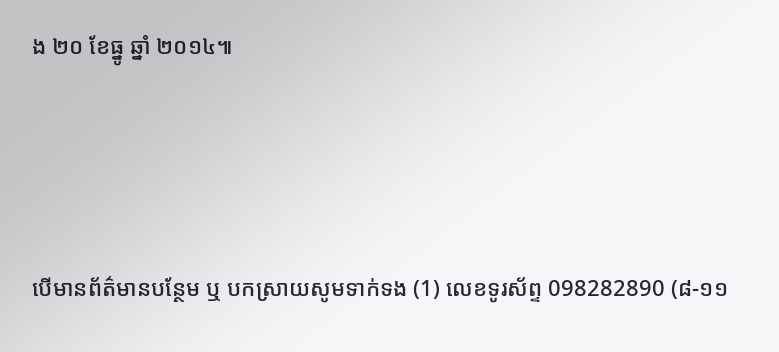ង ២០ ខែធ្នូ ឆ្នាំ ២០១៤៕




បើមានព័ត៌មានបន្ថែម ឬ បកស្រាយសូមទាក់ទង (1) លេខទូរស័ព្ទ 098282890 (៨-១១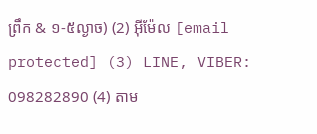ព្រឹក & ១-៥ល្ងាច) (2) អ៊ីម៉ែល [email protected] (3) LINE, VIBER: 098282890 (4) តាម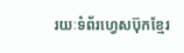រយៈទំព័រហ្វេសប៊ុកខ្មែរ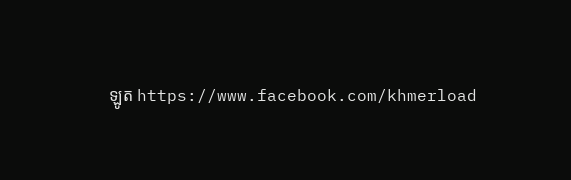ឡូត https://www.facebook.com/khmerload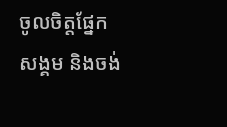ចូលចិត្តផ្នែក សង្គម និងចង់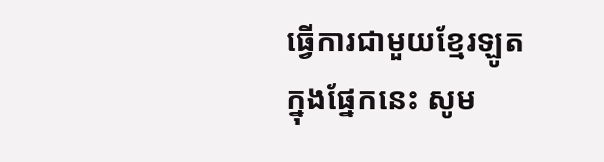ធ្វើការជាមួយខ្មែរឡូតក្នុងផ្នែកនេះ សូម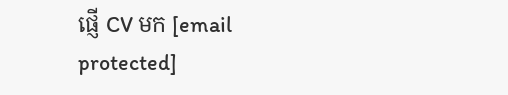ផ្ញើ CV មក [email protected]